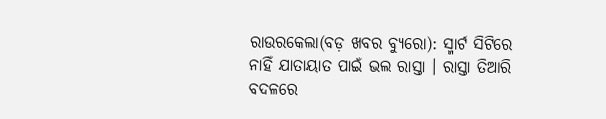ରାଉରକେଲା(ବଡ଼ ଖବର ବ୍ୟୁରୋ): ସ୍ମାର୍ଟ ସିଟିରେ ନାହିଁ ଯାତାୟାତ ପାଇଁ ଭଲ ରାସ୍ତା । ରାସ୍ତା ତିଆରି ବଦଳରେ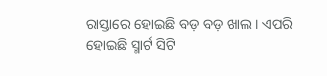ରାସ୍ତାରେ ହୋଇଛି ବଡ଼ ବଡ଼ ଖାଲ । ଏପରି ହୋଇଛି ସ୍ମାର୍ଟ ସିଟି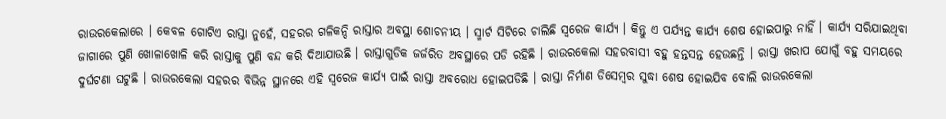ରାଉରକେଲାରେ । କେବଳ ଗୋଟିଏ ରାସ୍ତା ନୁହେଁ, ସହରର ଗଳିକନ୍ଦି ରାସ୍ତାର ଅବସ୍ଥା ଶୋଚନୀୟ । ସ୍ମାର୍ଟ ସିଟିରେ ଚାଲିଛି ସ୍ୱରେଜ କାର୍ଯ୍ୟ । କିନ୍ତୁ ଏ ପର୍ଯ୍ୟନ୍ତ କାର୍ଯ୍ୟ ଶେଷ ହୋଇପାରୁ ନାହିଁ । କାର୍ଯ୍ୟ ସରିଯାଇଥିବା ଜାଗାରେ ପୁଣି ଖୋଳାଖୋଳି କରି ରାସ୍ତାକୁ ପୁଣି ବନ୍ଦ କରି ଦିଆଯାଉଛି । ରାସ୍ତାଗୁଡିକ ଜର୍ଜରିତ ଅବସ୍ଥାରେ ପଡି ରହିଛି । ରାଉରକେଲା ସହରବାସୀ ବହୁ ହନ୍ତସନ୍ତ ହେଉଛନ୍ତି । ରାସ୍ତା ଖରାପ ଯୋଗୁଁ ବହୁ ସମୟରେ ଦୁର୍ଘଟଣା ଘଟୁଛି । ରାଉରକେଲା ସହରର ବିଭିନ୍ନ ସ୍ଥାନରେ ଏହି ସ୍ୱରେଜ କାର୍ଯ୍ୟ ପାଇଁ ରାସ୍ତା ଅବରୋଧ ହୋଇପଡିଛି । ରାସ୍ତା ନିର୍ମାଣ ଡିସେମ୍ବର ସୁଦ୍ଧା ଶେଷ ହୋଇଯିବ ବୋଲି ରାଉରକେଲା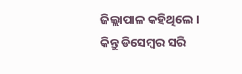ଜିଲ୍ଲାପାଳ କହିଥିଲେ । କିନ୍ତୁ ଡିସେମ୍ବର ସରି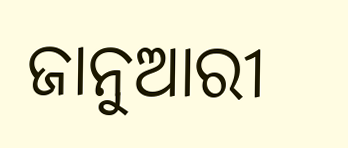ଜାନୁଆରୀ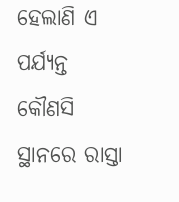ହେଲାଣି ଏ ପର୍ଯ୍ୟନ୍ତ କୌଣସି ସ୍ଥାନରେ ରାସ୍ତା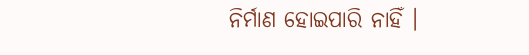ନିର୍ମାଣ ହୋଇପାରି ନାହିଁ ।